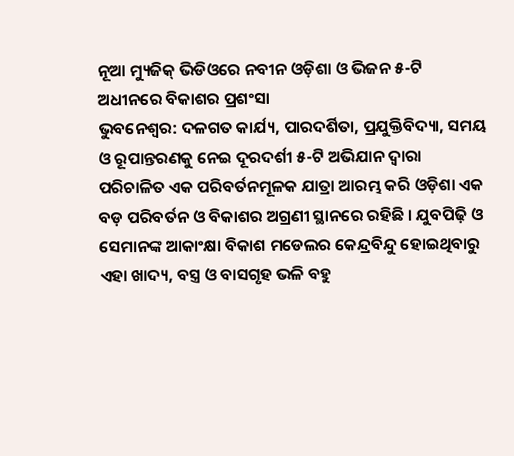ନୂଆ ମ୍ୟୁଜିକ୍ ଭିଡିଓରେ ନବୀନ ଓଡ଼ିଶା ଓ ଭିଜନ ୫-ଟି ଅଧୀନରେ ବିକାଶର ପ୍ରଶଂସା
ଭୁବନେଶ୍ୱର: ଦଳଗତ କାର୍ଯ୍ୟ, ପାରଦର୍ଶିତା, ପ୍ରଯୁକ୍ତିବିଦ୍ୟା, ସମୟ ଓ ରୂପାନ୍ତରଣକୁ ନେଇ ଦୂରଦର୍ଶୀ ୫-ଟି ଅଭିଯାନ ଦ୍ୱାରା ପରିଚାଳିତ ଏକ ପରିବର୍ତନମୂଳକ ଯାତ୍ରା ଆରମ୍ଭ କରି ଓଡ଼ିଶା ଏକ ବଡ଼ ପରିବର୍ତନ ଓ ବିକାଶର ଅଗ୍ରଣୀ ସ୍ଥାନରେ ରହିଛି । ଯୁବପିଢ଼ି ଓ ସେମାନଙ୍କ ଆକାଂକ୍ଷା ବିକାଶ ମଡେଲର କେନ୍ଦ୍ରବିନ୍ଦୁ ହୋଇଥିବାରୁ ଏହା ଖାଦ୍ୟ, ବସ୍ତ୍ର ଓ ବାସଗୃହ ଭଳି ବହୁ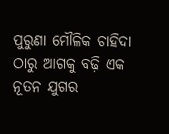ପୁରୁଣା ମୌଳିକ ଚାହିଦା ଠାରୁ ଆଗକୁ ବଢ଼ି ଏକ ନୂତନ ଯୁଗର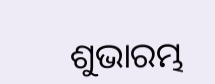ଶୁଭାରମ୍ଭ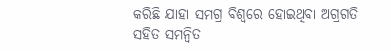କରିଛି ଯାହା ସମଗ୍ର ବିଶ୍ୱରେ ହୋଇଥିବା ଅଗ୍ରଗତି ସହିତ ସମନ୍ୱିତ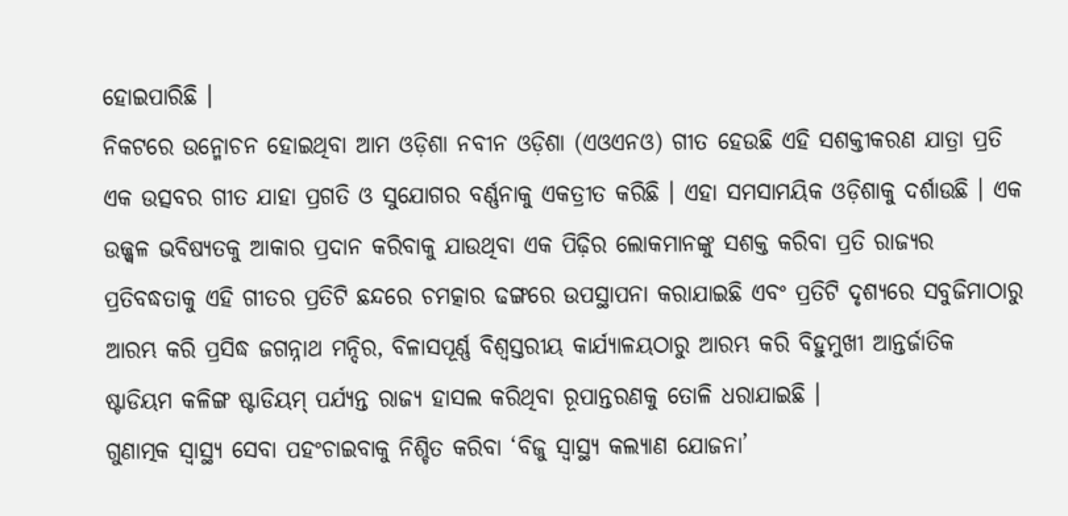ହୋଇପାରିଛି ।
ନିକଟରେ ଉନ୍ମୋଚନ ହୋଇଥିବା ଆମ ଓଡ଼ିଶା ନବୀନ ଓଡ଼ିଶା (ଏଓଏନଓ) ଗୀତ ହେଉଛି ଏହି ସଶକ୍ତୀକରଣ ଯାତ୍ରା ପ୍ରତି ଏକ ଉତ୍ସବର ଗୀତ ଯାହା ପ୍ରଗତି ଓ ସୁଯୋଗର ବର୍ଣ୍ଣନାକୁ ଏକତ୍ରୀତ କରିଛି । ଏହା ସମସାମୟିକ ଓଡ଼ିଶାକୁ ଦର୍ଶାଉଛି । ଏକ ଉଜ୍ଜ୍ୱଳ ଭବିଷ୍ୟତକୁ ଆକାର ପ୍ରଦାନ କରିବାକୁ ଯାଉଥିବା ଏକ ପିଢ଼ିର ଲୋକମାନଙ୍କୁ ସଶକ୍ତ କରିବା ପ୍ରତି ରାଜ୍ୟର ପ୍ରତିବଦ୍ଧତାକୁ ଏହି ଗୀତର ପ୍ରତିଟି ଛନ୍ଦରେ ଚମତ୍କାର ଢଙ୍ଗରେ ଉପସ୍ଥାପନା କରାଯାଇଛି ଏବଂ ପ୍ରତିଟି ଦୃଶ୍ୟରେ ସବୁଜିମାଠାରୁ ଆରମ୍ଭ କରି ପ୍ରସିଦ୍ଧ ଜଗନ୍ନାଥ ମନ୍ଦିର, ବିଳାସପୂର୍ଣ୍ଣ ବିଶ୍ୱସ୍ତରୀୟ କାର୍ଯ୍ୟାଳୟଠାରୁ ଆରମ୍ଭ କରି ବିହୁମୁଖୀ ଆନ୍ତର୍ଜାତିକ ଷ୍ଟାଡିୟମ କଳିଙ୍ଗ ଷ୍ଟାଡିୟମ୍ ପର୍ଯ୍ୟନ୍ତ ରାଜ୍ୟ ହାସଲ କରିଥିବା ରୂପାନ୍ତରଣକୁ ତୋଳି ଧରାଯାଇଛି ।
ଗୁଣାତ୍ମକ ସ୍ୱାସ୍ଥ୍ୟ ସେବା ପହଂଚାଇବାକୁ ନିଶ୍ଚିତ କରିବା ‘ବିଜୁ ସ୍ୱାସ୍ଥ୍ୟ କଲ୍ୟାଣ ଯୋଜନା’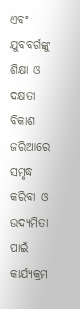ଏବଂ ଯୁବବର୍ଗଙ୍କୁ ଶିକ୍ଷା ଓ ଦକ୍ଷତା ବିକାଶ ଜରିଆରେ ସମୃଦ୍ଧ କରିବା ଓ ଉଦ୍ୟମିତା ପାଇଁ କାର୍ଯ୍ୟକ୍ରମ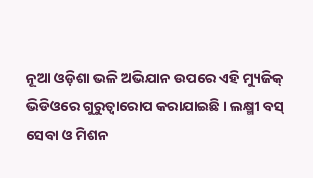ନୂଆ ଓଡ଼ିଶା ଭଳି ଅଭିଯାନ ଉପରେ ଏହି ମ୍ୟୁଜିକ୍ ଭିଡିଓରେ ଗୁରୁତ୍ୱାରୋପ କରାଯାଇଛି । ଲକ୍ଷ୍ମୀ ବସ୍ ସେବା ଓ ମିଶନ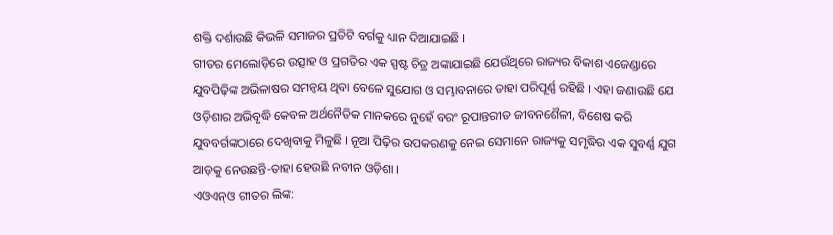ଶକ୍ତି ଦର୍ଶାଉଛି କିଭଳି ସମାଜର ପ୍ରତିଟି ବର୍ଗକୁ ଧ୍ୟାନ ଦିଆଯାଇଛି ।
ଗୀତର ମେଲୋଡ଼ିରେ ଉତ୍ସାହ ଓ ପ୍ରଗତିର ଏକ ସ୍ପଷ୍ଟ ଚିତ୍ର ଅଙ୍କାଯାଇଛି ଯେଉଁଥିରେ ରାଜ୍ୟର ବିକାଶ ଏଜେଣ୍ଡାରେ ଯୁବପିଢ଼ିଙ୍କ ଅଭିଳାଷର ସମନ୍ୱୟ ଥିବା ବେଳେ ସୁଯୋଗ ଓ ସମ୍ଭାବନାରେ ତାହା ପରିପୂର୍ଣ୍ଣ ରହିଛି । ଏହା ଜଣାଉଛି ଯେ ଓଡ଼ିଶାର ଅଭିବୃଦ୍ଧି କେବଳ ଅର୍ଥନୈତିକ ମାନକରେ ନୁହେଁ ବରଂ ରୂପାନ୍ତରୀତ ଜୀବନଶୈଳୀ, ବିଶେଷ କରି ଯୁବବର୍ଗଙ୍କଠାରେ ଦେଖିବାକୁ ମିଳୁଛି । ନୂଆ ପିଢ଼ିର ଉପକରଣକୁ ନେଇ ସେମାନେ ରାଜ୍ୟକୁ ସମୃଦ୍ଧିର ଏକ ସୁବର୍ଣ୍ଣ ଯୁଗ ଆଡ଼କୁ ନେଉଛନ୍ତି-ତାହା ହେଉଛି ନବୀନ ଓଡ଼ିଶା ।
ଏଓଏନ୍ଓ ଗୀତର ଲିଙ୍କ: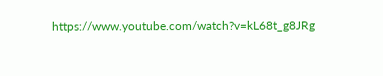https://www.youtube.com/watch?v=kL68t_g8JRg